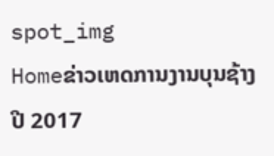spot_img
Homeຂ່າວເຫດການງານບຸນຊ້າງປີ 2017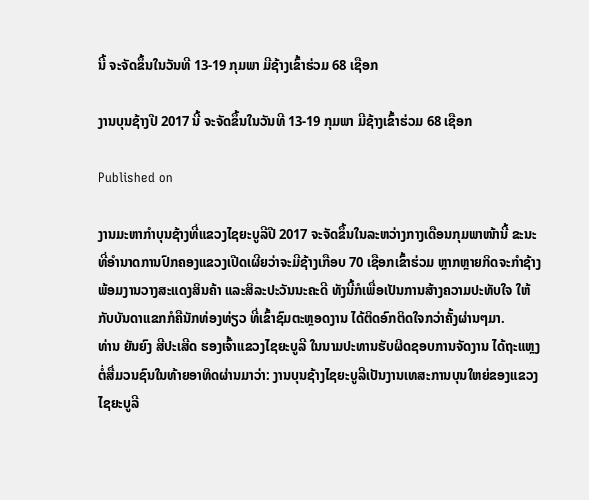ນີ້ ຈະຈັດຂຶ້ນໃນວັນທີ 13-19 ກຸມພາ ມີຊ້າງເຂົ້າຮ່ວມ 68 ເຊືອກ

ງານບຸນຊ້າງປີ 2017 ນີ້ ຈະຈັດຂຶ້ນໃນວັນທີ 13-19 ກຸມພາ ມີຊ້າງເຂົ້າຮ່ວມ 68 ເຊືອກ

Published on

ງານມະຫາກຳບຸນຊ້າງທີ່ແຂວງໄຊຍະບູລີປີ 2017 ຈະຈັດຂຶ້ນໃນລະຫວ່າງກາງເດືອນກຸມພາໜ້ານີ້ ຂະນະທີ່ອຳນາດການປົກຄອງແຂວງເປີດເຜີຍວ່າຈະມີຊ້າງເກືອບ 70 ເຊືອກເຂົ້າຮ່ວມ ຫຼາກຫຼາຍກິດຈະກຳຊ້າງ ພ້ອມງານວາງສະແດງສິນຄ້າ ແລະສິລະປະວັນນະຄະດີ ທັງນີ້ກໍເພື່ອເປັນການສ້າງຄວາມປະທັບໃຈ ໃຫ້ກັບບັນດາແຂກກໍຄືນັກທ່ອງທ່ຽວ ທີ່ເຂົ້າຊົມຕະຫຼອດງານ ໄດ້ຕິດອົກຕິດໃຈກວ່າຄັ້ງຜ່ານໆມາ.
ທ່ານ ຍັນຍົງ ສີປະເສີດ ຮອງເຈົ້າແຂວງໄຊຍະບູລີ ໃນນາມປະທານຮັບຜິດຊອບການຈັດງານ ໄດ້ຖະແຫຼງຕໍ່ສື່ມວນຊົນໃນທ້າຍອາທິດຜ່ານມາວ່າ: ງານບຸນຊ້າງໄຊຍະບູລີເປັນງານເທສະການບຸນໃຫຍ່ຂອງແຂວງໄຊຍະບູລີ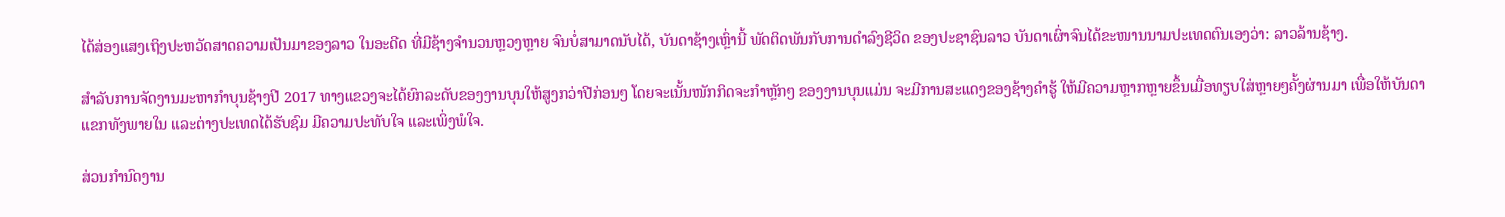ໄດ້ສ່ອງແສງເຖິງປະຫວັດສາດຄວາມເປັນມາຂອງລາວ ໃນອະດີດ ທີ່ມີຊ້າງຈຳນວນຫຼວງຫຼາຍ ຈົນບໍ່ສາມາດນັບໄດ້, ບັນດາຊ້າງເຫຼົ່ານີ້ ພັດຕິດພັນກັບການດຳລົງຊີວິດ ຂອງປະຊາຊົນລາວ ບັນດາເຜົ່າຈົນໄດ້ຂະໜານນາມປະເທດຕົນເອງວ່າ: ລາວລ້ານຊ້າງ.

ສຳລັບການຈັດງານມະຫາກຳບຸນຊ້າງປີ 2017 ທາງແຂວງຈະໄດ້ຍົກລະດັບຂອງງານບຸນໃຫ້ສູງກວ່າປີກ່ອນໆ ໂດຍຈະເນັ້ນໜັກກິດຈະກຳຫຼັກໆ ຂອງງານບຸນແມ່ນ ຈະມີການສະເເດງຂອງຊ້າງຄຳຮູ້ ໃຫ້ມີຄວາມຫຼາກຫຼາຍຂຶ້ນເມື່ອທຽບໃສ່ຫຼາຍໆຄັ້ງຜ່ານມາ ເພື່ອໃຫ້ບັນດາແຂກທັງພາຍໃນ ແລະຕ່າງປະເທດໄດ້ຮັບຊົມ ມີຄວາມປະທັບໃຈ ແລະເພິ່ງພໍໃຈ.

ສ່ວນກຳນົດງານ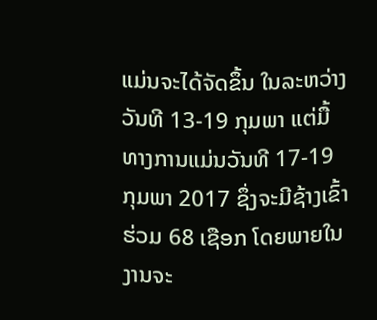ແມ່ນຈະໄດ້ຈັດຂຶ້ນ ໃນລະຫວ່າງວັນທີ 13-19 ກຸມພາ ແຕ່ມື້ທາງການແມ່ນວັນທີ 17-19 ກຸມພາ 2017 ຊຶ່ງຈະມີຊ້າງເຂົ້າຮ່ວມ 68 ເຊືອກ ໂດຍພາຍໃນງານຈະ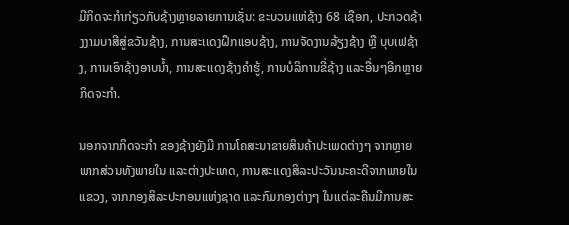ມີກິດຈະກຳກ່ຽວກັບຊ້າງຫຼາຍລາຍການເຊັ່ນ: ຂະບວນແຫ່ຊ້າງ 68 ເຊືອກ, ປະກວດຊ້າງງາມບາສີສູ່ຂວັນຊ້າງ, ການສະເເດງຝຶກແອບຊ້າງ, ການຈັດງານລ້ຽງຊ້າງ ຫຼື ບຸບເຟຊ້າງ, ການເອົາຊ້າງອາບນ້ຳ, ການສະເເດງຊ້າງຄຳຮູ້, ການບໍລິການຂີ່ຊ້າງ ແລະອື່ນໆອີກຫຼາຍກິດຈະກຳ.

ນອກຈາກກິດຈະກຳ ຂອງຊ້າງຍັງມີ ການໂຄສະນາຂາຍສິນຄ້າປະເພດຕ່າງໆ ຈາກຫຼາຍພາກສ່ວນທັງພາຍໃນ ແລະຕ່າງປະເທດ, ການສະເເດງສິລະປະວັນນະຄະດີຈາກພາຍໃນແຂວງ, ຈາກກອງສິລະປະກອນແຫ່ງຊາດ ແລະກົມກອງຕ່າງໆ ໃນເເຕ່ລະຄືນມີການສະ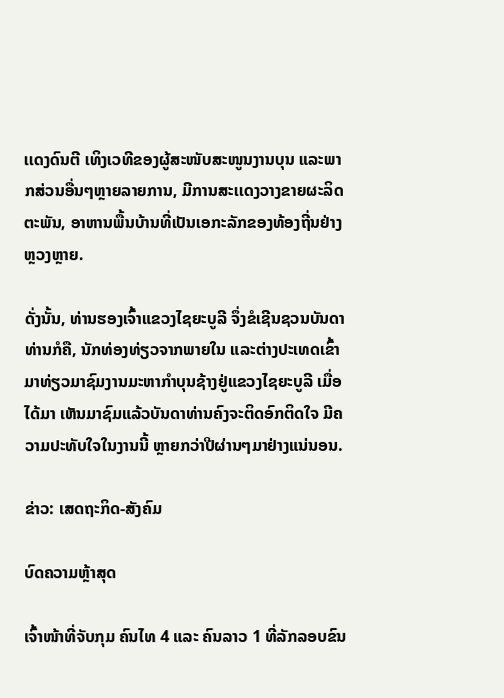ເເດງດົນຕີ ເທິງເວທີຂອງຜູ້ສະໜັບສະໜູນງານບຸນ ແລະພາກສ່ວນອື່ນໆຫຼາຍລາຍການ, ມີການສະເເດງວາງຂາຍຜະລິດຕະພັນ, ອາຫານພື້ນບ້ານທີ່ເປັນເອກະລັກຂອງທ້ອງຖີ່ນຢ່າງຫຼວງຫຼາຍ.

ດັ່ງນັ້ນ, ທ່ານຮອງເຈົ້າແຂວງໄຊຍະບູລີ ຈຶ່ງຂໍເຊີນຊວນບັນດາທ່ານກໍຄື, ນັກທ່ອງທ່ຽວຈາກພາຍໃນ ແລະຕ່າງປະເທດເຂົ້າມາທ່ຽວມາຊົມງານມະຫາກຳບຸນຊ້າງຢູ່ແຂວງໄຊຍະບູລີ ເມື່ອໄດ້ມາ ເຫັນມາຊົມແລ້ວບັນດາທ່ານຄົງຈະຕິດອົກຕິດໃຈ ມີຄວາມປະທັບໃຈໃນງານນີ້ ຫຼາຍກວ່າປີຜ່ານໆມາຢ່າງແນ່ນອນ.

ຂ່າວ: ເສດຖະກິດ-ສັງຄົມ

ບົດຄວາມຫຼ້າສຸດ

ເຈົ້າໜ້າທີ່ຈັບກຸມ ຄົນໄທ 4 ແລະ ຄົນລາວ 1 ທີ່ລັກລອບຂົນ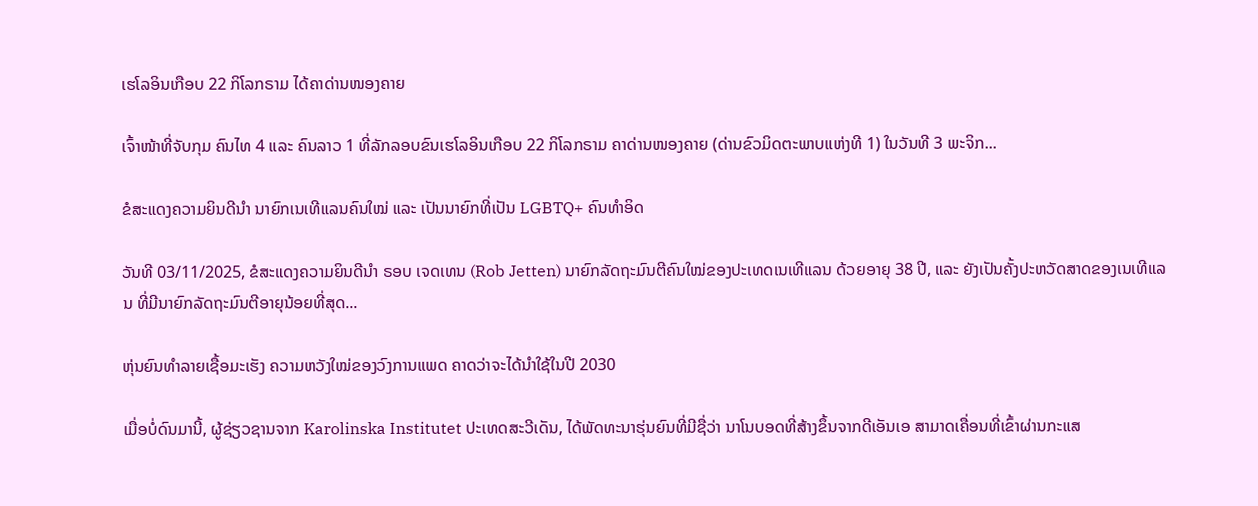ເຮໂລອິນເກືອບ 22 ກິໂລກຣາມ ໄດ້ຄາດ່ານໜອງຄາຍ

ເຈົ້າໜ້າທີ່ຈັບກຸມ ຄົນໄທ 4 ແລະ ຄົນລາວ 1 ທີ່ລັກລອບຂົນເຮໂລອິນເກືອບ 22 ກິໂລກຣາມ ຄາດ່ານໜອງຄາຍ (ດ່ານຂົວມິດຕະພາບແຫ່ງທີ 1) ໃນວັນທີ 3 ພະຈິກ...

ຂໍສະແດງຄວາມຍິນດີນຳ ນາຍົກເນເທີແລນຄົນໃໝ່ ແລະ ເປັນນາຍົກທີ່ເປັນ LGBTQ+ ຄົນທຳອິດ

ວັນທີ 03/11/2025, ຂໍສະແດງຄວາມຍິນດີນຳ ຣອບ ເຈດເທນ (Rob Jetten) ນາຍົກລັດຖະມົນຕີຄົນໃໝ່ຂອງປະເທດເນເທີແລນ ດ້ວຍອາຍຸ 38 ປີ, ແລະ ຍັງເປັນຄັ້ງປະຫວັດສາດຂອງເນເທີແລນ ທີ່ມີນາຍົກລັດຖະມົນຕີອາຍຸນ້ອຍທີ່ສຸດ...

ຫຸ່ນຍົນທຳລາຍເຊື້ອມະເຮັງ ຄວາມຫວັງໃໝ່ຂອງວົງການແພດ ຄາດວ່າຈະໄດ້ນໍາໃຊ້ໃນປີ 2030

ເມື່ອບໍ່ດົນມານີ້, ຜູ້ຊ່ຽວຊານຈາກ Karolinska Institutet ປະເທດສະວີເດັນ, ໄດ້ພັດທະນາຮຸ່ນຍົນທີ່ມີຊື່ວ່າ ນາໂນບອດທີ່ສ້າງຂຶ້ນຈາກດີເອັນເອ ສາມາດເຄື່ອນທີ່ເຂົ້າຜ່ານກະແສ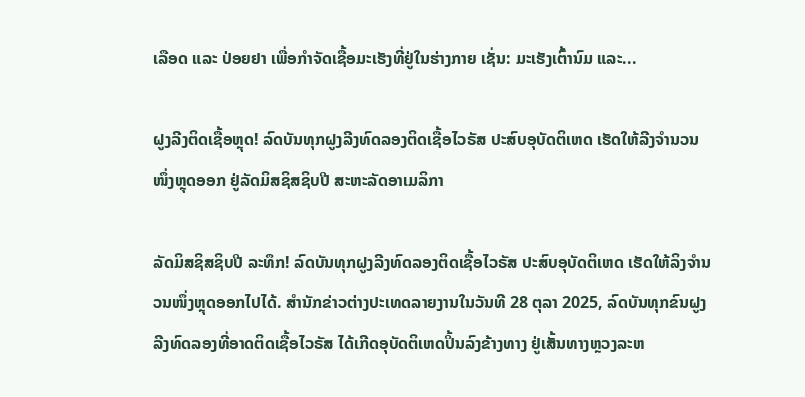ເລືອດ ແລະ ປ່ອຍຢາ ເພື່ອກຳຈັດເຊື້ອມະເຮັງທີ່ຢູ່ໃນຮ່າງກາຍ ເຊັ່ນ: ມະເຮັງເຕົ້ານົມ ແລະ...

ຝູງລີງຕິດເຊື້ອຫຼຸດ! ລົດບັນທຸກຝູງລີງທົດລອງຕິດເຊື້ອໄວຣັສ ປະສົບອຸບັດຕິເຫດ ເຮັດໃຫ້ລີງຈຳນວນໜຶ່ງຫຼຸດອອກ ຢູ່ລັດມິສຊິສຊິບປີ ສະຫະລັດອາເມລິກາ

ລັດມິສຊິສຊິບປີ ລະທຶກ! ລົດບັນທຸກຝູງລີງທົດລອງຕິດເຊື້ອໄວຣັສ ປະສົບອຸບັດຕິເຫດ ເຮັດໃຫ້ລິງຈຳນວນໜຶ່ງຫຼຸດອອກໄປໄດ້. ສຳນັກຂ່າວຕ່າງປະເທດລາຍງານໃນວັນທີ 28 ຕຸລາ 2025, ລົດບັນທຸກຂົນຝູງລີງທົດລອງທີ່ອາດຕິດເຊື້ອໄວຣັສ ໄດ້ເກີດອຸບັດຕິເຫດປິ້ນລົງຂ້າງທາງ ຢູ່ເສັ້ນທາງຫຼວງລະຫ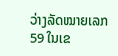ວ່າງລັດໝາຍເລກ 59 ໃນເຂ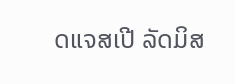ດແຈສເປີ ລັດມິສ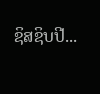ຊິສຊິບປີ...